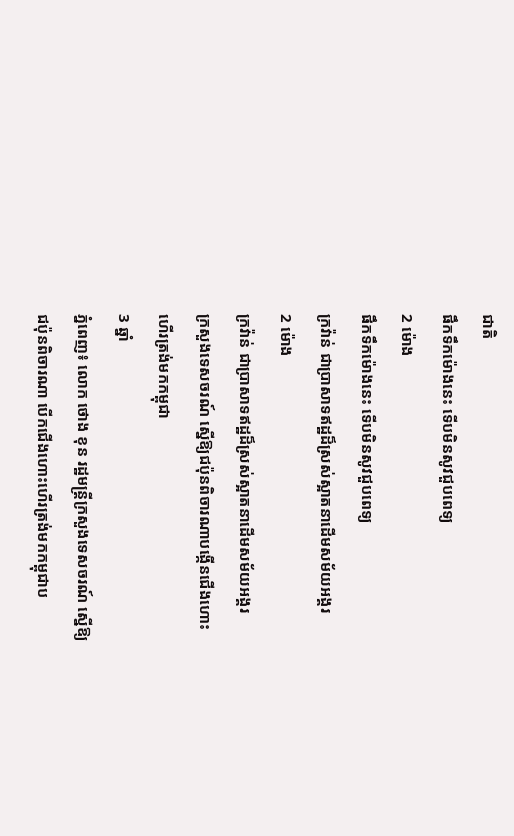ជាតិ
ផឹកទឹកម៉ោងនេះ ទើបមិនសូវជួបពេទ្យ
2 ម៉ោង
ផឹកទឹកម៉ោងនេះ ទើបមិនសូវជួបពេទ្យ
ក្រវ៉ាន់ ជាប្រាសាទឥដ្ឋដ៏ស្រស់ស្អាតនាដើមសម័យអង្គរ
2 ម៉ោង
ក្រវ៉ាន់ ជាប្រាសាទឥដ្ឋដ៏ស្រស់ស្អាតនាដើមសម័យអង្គរ
ក្រសួងទេសចរណ៍ ស្នើឱ្យជប៉ុនពិចារណាបង្កើនជើងហោះហើរត្រង់មកកម្ពុជា
3 ឆ្នាំ
ភ្នំពេញ៖ លោក ថោង ខុន រដ្ឋមន្ត្រីក្រសួងទេសចរណ៍ ស្នើឱ្យជប៉ុនពិចារណា បើកជើងហោះហើរត្រង់មកកម្ពុជាប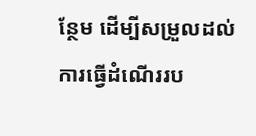ន្ថែម ដើម្បីសម្រួលដល់ការធ្វើដំណើររប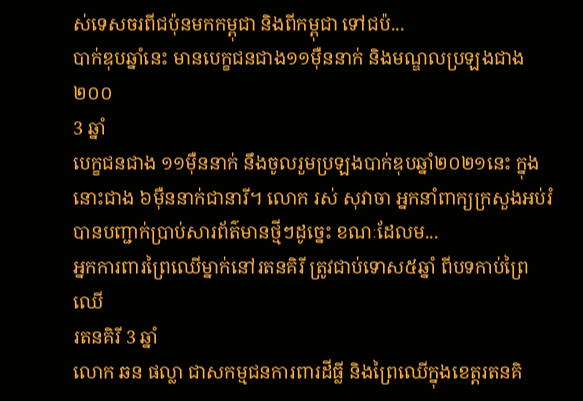ស់ទេសចរពីជប៉ុនមកកម្ពុជា និងពីកម្ពុជា ទៅជប៉...
បាក់ឌុបឆ្នាំនេះ មានបេក្ខជនជាង១១ម៉ឺននាក់ និងមណ្ឌលប្រឡងជាង២០០
3 ឆ្នាំ
បេក្ខជនជាង ១១ម៉ឺននាក់ នឹងចូលរួមប្រឡងបាក់ឌុបឆ្នាំ២០២១នេះ ក្នុងនោះជាង ៦ម៉ឺននាក់ជានារី។ លោក រស់ សុវាចា អ្នកនាំពាក្យក្រសួងអប់រំ បានបញ្ជាក់ប្រាប់សារព័ត៌មានថ្មីៗដូច្នេះ ខណៈដែលម...
អ្នកការពារព្រៃឈើម្នាក់នៅរតនគិរី ត្រូវជាប់ទោស៥ឆ្នាំ ពីបទកាប់ព្រៃឈើ
រតនគិរី 3 ឆ្នាំ
លោក ឆន ផល្លា ជាសកម្មជនការពារដីធ្លី និងព្រៃឈើក្នុងខេត្តរតនគិ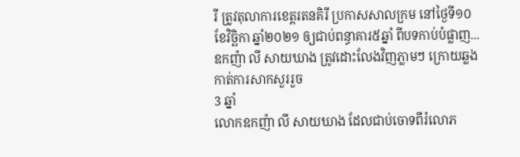រី ត្រូវតុលាការខេត្តរតនគិរី ប្រកាសសាលក្រម នៅថ្ងៃទី១០ ខែវិច្ឆិកា ឆ្នាំ២០២១ ឲ្យជាប់ពន្ធាគារ៥ឆ្នាំ ពីបទកាប់បំផ្លាញ...
ឧកញ៉ា លី សាយឃាង ត្រូវដោះលែងវិញភ្លាមៗ ក្រោយឆ្លងកាត់ការសាកសួររួច
3 ឆ្នាំ
លោកឧកញ៉ា លី សាយឃាង ដែលជាប់ចោទពីរំលោភ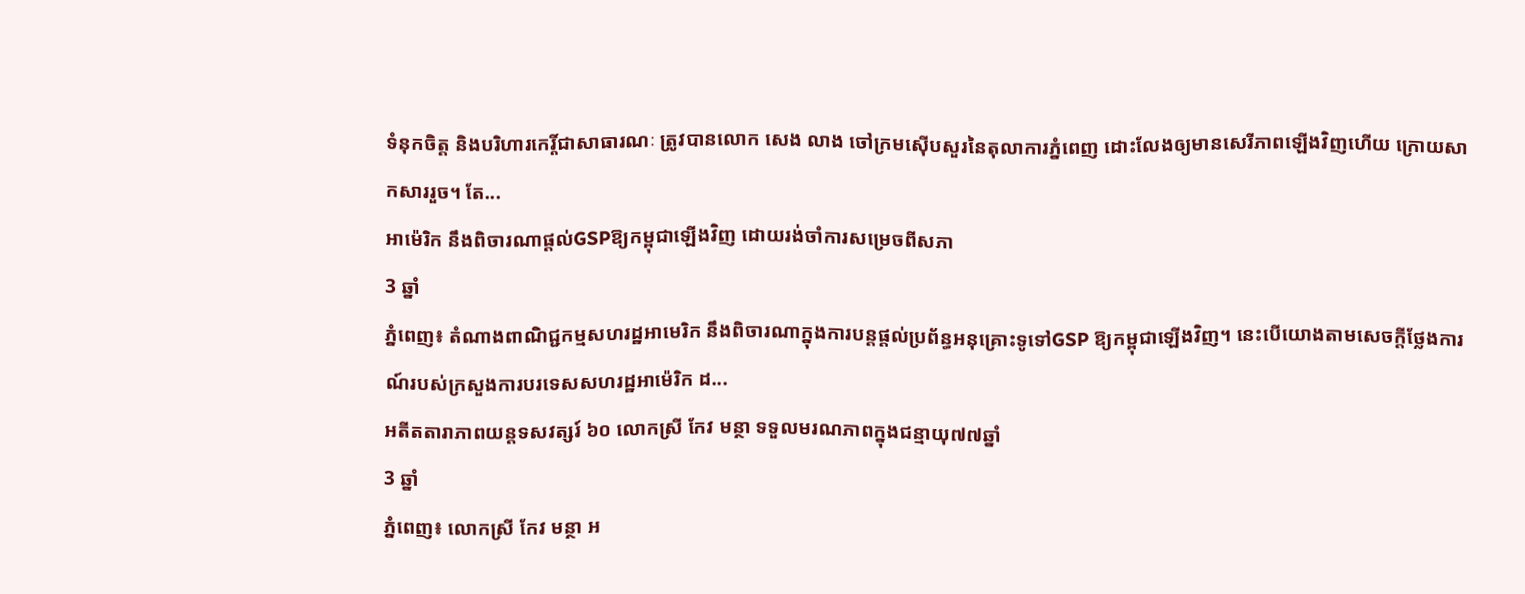ទំនុកចិត្ត និងបរិហារកេរ្តិ៍ជាសាធារណៈ ត្រូវបានលោក សេង លាង ចៅក្រមស៊ើបសួរនៃតុលាការភ្នំពេញ ដោះលែងឲ្យមានសេរីភាពឡើងវិញហើយ ក្រោយសាកសាររួច។ តែ...
អាម៉េរិក នឹងពិចារណាផ្តល់GSPឱ្យកម្ពុជាឡើងវិញ ដោយរង់ចាំការសម្រេចពីសភា
3 ឆ្នាំ
ភ្នំពេញ៖ តំណាងពាណិជ្ជកម្មសហរដ្ឋអាមេរិក នឹងពិចារណាក្នុងការបន្តផ្តល់ប្រព័ន្ធអនុគ្រោះទូទៅGSP ឱ្យកម្ពុជាឡើងវិញ។ នេះបើយោងតាមសេចក្តីថ្លែងការណ៍របស់ក្រសួងការបរទេសសហរដ្ឋអាម៉េរិក ដ...
អតីតតារាភាពយន្តទសវត្សរ៍ ៦០ លោកស្រី កែវ មន្ថា ទទួលមរណភាពក្នុងជន្មាយុ៧៧ឆ្នាំ
3 ឆ្នាំ
ភ្នំពេញ៖ លោកស្រី កែវ មន្ថា អ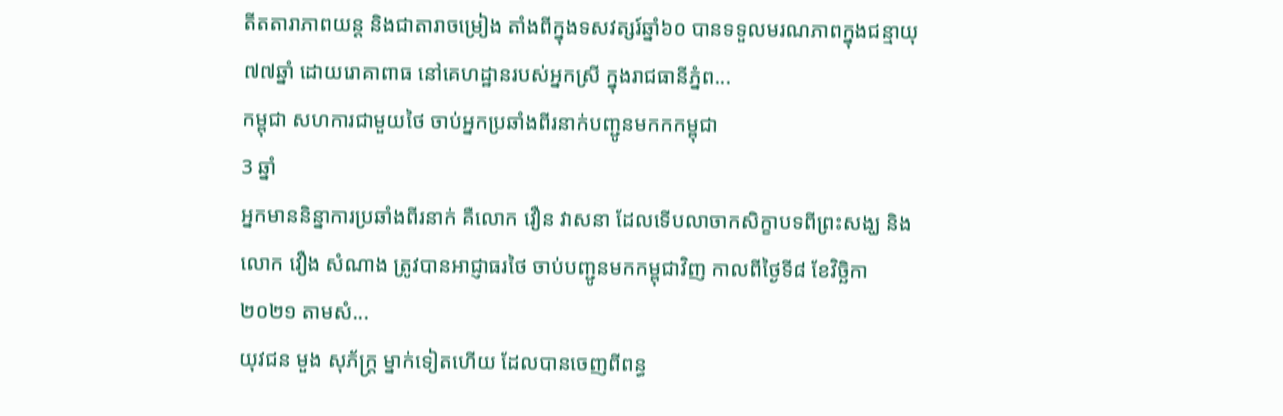តីតតារាភាពយន្ត និងជាតារាចម្រៀង តាំងពីក្នុងទសវត្សរ៍ឆ្នាំ៦០ បានទទួលមរណភាពក្នុងជន្មាយុ៧៧ឆ្នាំ ដោយរោគាពាធ នៅគេហដ្ឋានរបស់អ្នកស្រី ក្នុងរាជធានីភ្នំព...
កម្ពុជា សហការជាមួយថៃ ចាប់អ្នកប្រឆាំងពីរនាក់បញ្ជូនមកកកម្ពុជា
3 ឆ្នាំ
អ្នកមាននិន្នាការប្រឆាំងពីរនាក់ គឺលោក វឿន វាសនា ដែលទើបលាចាកសិក្ខាបទពីព្រះសង្ឃ និងលោក វឿង សំណាង ត្រូវបានអាជ្ញាធរថៃ ចាប់បញ្ជូនមកកម្ពុជាវិញ កាលពីថ្ងៃទី៨ ខែវិច្ឆិកា ២០២១ តាមសំ...
យុវជន មួង សុភ័ក្ត្រ ម្នាក់ទៀតហើយ ដែលបានចេញពីពន្ធ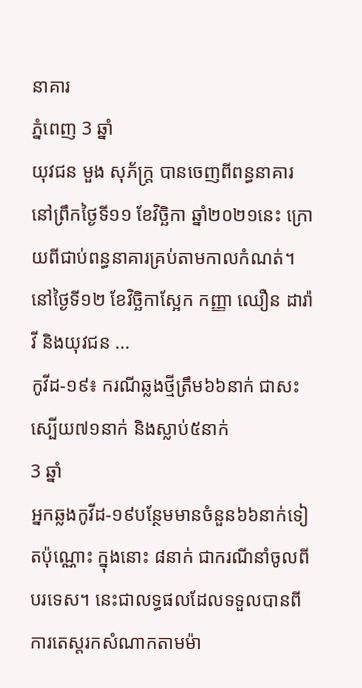នាគារ
ភ្នំពេញ 3 ឆ្នាំ
យុវជន មួង សុភ័ក្រ្ត បានចេញពីពន្ធនាគារ នៅព្រឹកថ្ងៃទី១១ ខែវិច្ឆិកា ឆ្នាំ២០២១នេះ ក្រោយពីជាប់ពន្ធនាគារគ្រប់តាមកាលកំណត់។ នៅថ្ងៃទី១២ ខែវិច្ឆិកាស្អែក កញ្ញា ឈឿន ដារ៉ាវី និងយុវជន ...
កូវីដ-១៩៖ ករណីឆ្លងថ្មីត្រឹម៦៦នាក់ ជាសះស្បើយ៧១នាក់ និងស្លាប់៥នាក់
3 ឆ្នាំ
អ្នកឆ្លងកូវីដ-១៩បន្ថែមមានចំនួន៦៦នាក់ទៀតប៉ុណ្ណោះ ក្នុងនោះ ៨នាក់ ជាករណីនាំចូលពីបរទេស។ នេះជាលទ្ធផលដែលទទួលបានពីការតេស្តរកសំណាកតាមម៉ា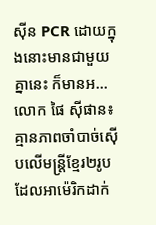ស៊ីន PCR ដោយក្នុងនោះមានជាមួយគ្នានេះ ក៏មានអ...
លោក ផៃ ស៊ីផាន៖ គ្មានភាពចាំបាច់ស៊ើបលើមន្ត្រីខ្មែរ២រូបដែលអាម៉េរិកដាក់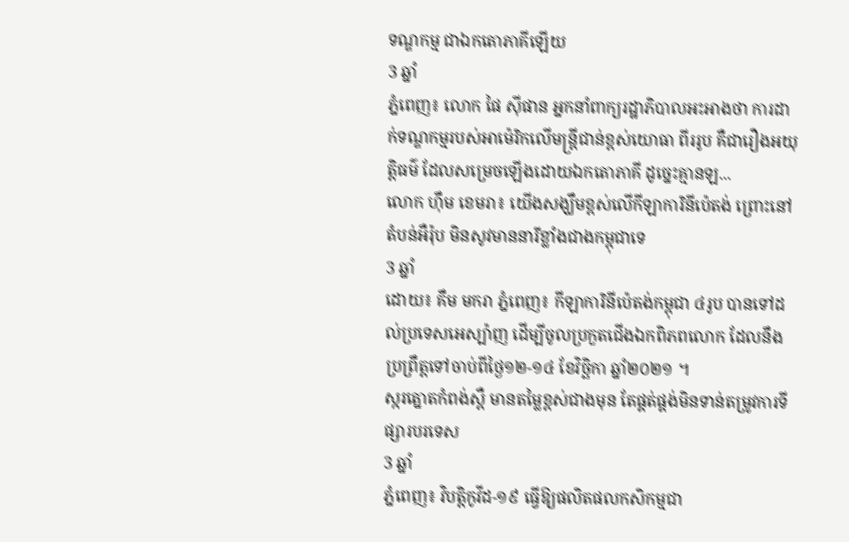ទណ្ឌកម្ម ជាឯកតោភាគីឡើយ
3 ឆ្នាំ
ភ្នំពេញ៖ លោក ផៃ ស៊ីផាន អ្នកនាំពាក្យរដ្ឋាភិបាលអះអាងថា ការដាក់ទណ្ឌកម្មរបស់អាម៉េរិកលើមន្ត្រីជាន់ខ្ពស់យោធា ពីររូប គឺជារឿងអយុត្តិធម៌ ដែលសម្រេចឡើងដោយឯកតោភាគី ដូច្នេះគ្មានឡ...
លោក ហ៊ឹម ខេមរា៖ យើងសង្ឃឹមខ្ពស់លើកីឡាការិនីប៉េតង់ ព្រោះនៅតំបន់អឺរ៉ុប មិនសូវមាននារីខ្លាំងជាងកម្ពុជាទេ
3 ឆ្នាំ
ដោយ៖ គឹម មករា ភ្នំពេញ៖ កីឡាការិនីប៉េតង់កម្ពុជា ៤រូប បានទៅដល់ប្រទេសអេស្ប៉ាញ ដើម្បីចូលប្រកួតជើងឯកពិភពលោក ដែលនឹងប្រព្រឹត្តទៅចាប់ពីថ្ងៃ១២-១៤ ខែវិច្ឆិកា ឆ្នាំ២០២១ ។
ស្ករត្នោតកំពង់ស្ពឺ មានតម្លៃខ្ពស់ជាងមុន តែផ្គត់ផ្គង់មិនទាន់តម្រូវការទីផ្សារបរទេស
3 ឆ្នាំ
ភ្នំពេញ៖ វិបត្តិកូវីដ-១៩ ធ្វើឱ្យផលិតផលកសិកម្មជា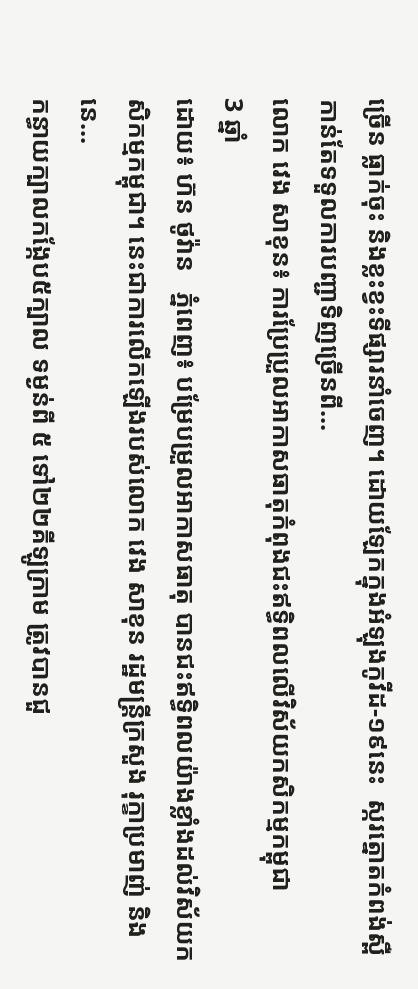ច្រើន ធ្លាក់ចុះ និងខ្លះខ្វះទីផ្សារនាំចេញ។ ដោយឡែកក្នុងអំឡុងកូវីដ-១៩នេះ  ស្ករត្នោតកំពង់ស្ពឺ កាន់តែទទួលការបញ្ជាទិញច្រើនពី...
លោក វេង សាខុន៖ ការប្រែប្រួលអាកាសធាតុកំពុងជះឥទ្ធិពលលើវិស័យកសិកម្មកម្ពុជា
3 ឆ្នាំ
ដោយ៖ ហ៊ន ថូវ៉ាន   ភ្នំពេញ៖ បម្រែបម្រួលអាកាសធាតុ បានជះឥទ្ធិពលយ៉ាងខ្លាំងដល់វិស័យកសិកម្មកម្ពុជា។ នេះជាការលើកឡើងរបស់លោក វេង សាខុន រដ្ឋមន្រ្តីក្រសួង រុក្ខាប្រមាញ់ និងនេ...
កន្ធាយក្បាលកង្កែប៥ក្បាល ទម្ងន់ពី ៥ ទៅ២២គីឡូក្រាម ត្រូវបានជួ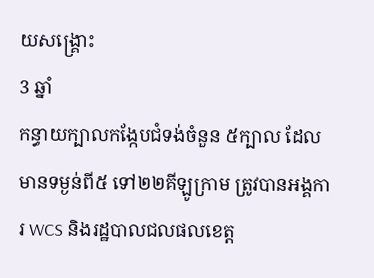យសង្គ្រោះ
3 ឆ្នាំ
កន្ធាយក្បាលកង្កែបជំទង់ចំនួន ៥ក្បាល ដែលមានទម្ងន់ពី៥ ទៅ២២គីឡូក្រាម ត្រូវបានអង្គការ WCS និងរដ្ឋបាលជលផលខេត្ត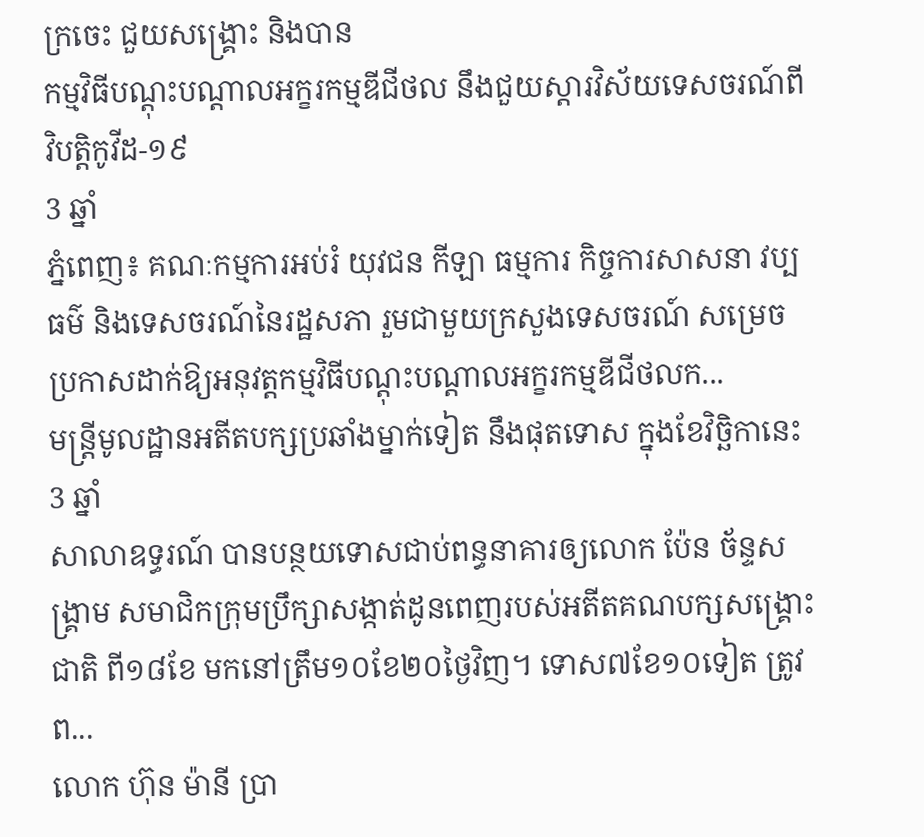ក្រចេះ ជួយសង្គ្រោះ និងបាន
កម្មវិធីបណ្តុះបណ្តាលអក្ខរកម្មឌីជីថល នឹងជួយស្តារវិស័យទេសចរណ៍ពីវិបត្តិកូវីដ-១៩
3 ឆ្នាំ
ភ្នំពេញ៖ គណៈកម្មការអប់រំ យុវជន កីឡា ធម្មការ កិច្ចការសាសនា វប្បធម៌ និងទេសចរណ៍នៃរដ្ឋសភា រួមជាមួយក្រសួងទេសចរណ៍ សម្រេចប្រកាសដាក់ឱ្យអនុវត្តកម្មវិធីបណ្តុះបណ្តាលអក្ខរកម្មឌីជីថលក...
មន្រ្តីមូលដ្ឋានអតីតបក្សប្រឆាំងម្នាក់ទៀត នឹងផុតទោស ក្នុងខែវិច្ឆិកានេះ
3 ឆ្នាំ
សាលាឧទ្ធរណ៍ បានបន្ថយទោសជាប់ពន្ធនាគារឲ្យលោក ប៉ែន ច័ន្ទសង្គ្រាម សមាជិកក្រុមប្រឹក្សាសង្កាត់ដូនពេញរបស់អតីតគណបក្សសង្គ្រោះជាតិ ពី១៨ខែ មកនៅត្រឹម១០ខែ២០ថ្ងៃវិញ។ ទោស៧ខែ១០ទៀត ត្រូវព...
លោក ហ៊ុន ម៉ានី ប្រា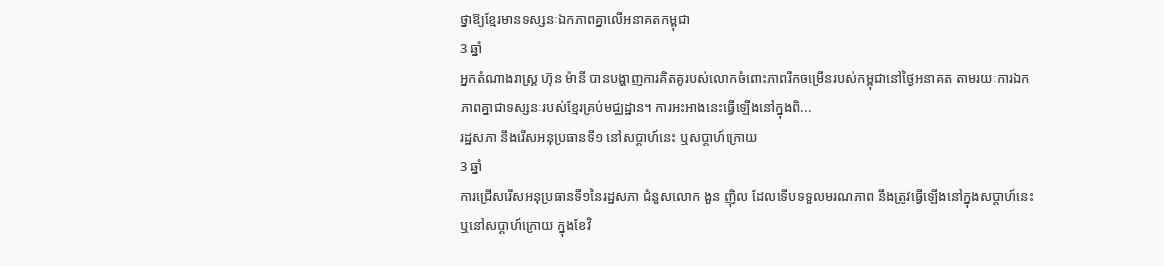ថ្នាឱ្យខ្មែរមានទស្សនៈឯកភាពគ្នាលើអនាគតកម្ពុជា
3 ឆ្នាំ
អ្នកតំណាងរាស្ត្រ ហ៊ុន ម៉ានី បានបង្ហាញការគិតគូរបស់លោកចំពោះភាពរីកចម្រើនរបស់កម្ពុជានៅថ្ងៃអនាគត តាមរយៈការឯកភាពគ្នាជាទស្សនៈរបស់ខ្មែរគ្រប់មជ្ឈដ្ឋាន។ ការអះអាងនេះធ្វើឡើងនៅក្នុងពិ...
រដ្ឋសភា នឹងរើសអនុប្រធានទី១ នៅសប្តាហ៍នេះ ឬសប្តាហ៍ក្រោយ
3 ឆ្នាំ
ការជ្រើសរើសអនុប្រធានទី១នៃរដ្ឋសភា ជំនួសលោក ងួន ញ៉ិល ដែលទើបទទួលមរណភាព នឹងត្រូវធ្វើឡើងនៅក្នុងសប្តាហ៍នេះ ឬនៅសប្តាហ៍ក្រោយ ក្នុងខែវិ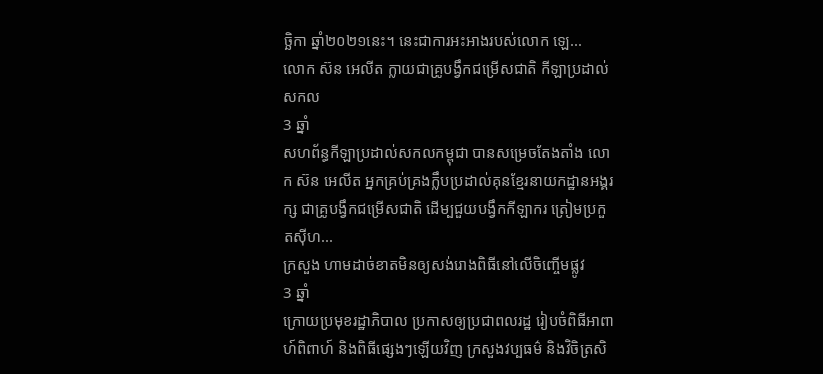ច្ឆិកា ឆ្នាំ២០២១នេះ។ នេះជាការអះអាងរបស់លោក ឡេ...
លោក ស៊ន អេលីត ក្លាយជាគ្រូបង្វឹកជម្រើសជាតិ កីឡាប្រដាល់សកល
3 ឆ្នាំ
សហព័ន្ធកីឡាប្រដាល់សកលកម្ពុជា បានសម្រេចតែងតាំង លោក ស៊ន អេលីត អ្នកគ្រប់គ្រងក្លឹបប្រដាល់គុនខ្មែរនាយកដ្ឋានអង្គរក្ស ជាគ្រូបង្វឹកជម្រើសជាតិ ដើម្បជួយបង្វឹកកីឡាករ ត្រៀមប្រកួតស៊ីហ...
ក្រសួង ហាមដាច់ខាតមិនឲ្យសង់រោងពិធីនៅលើចិញ្ចើមផ្លូវ
3 ឆ្នាំ
ក្រោយប្រមុខរដ្ឋាភិបាល ប្រកាសឲ្យប្រជាពលរដ្ឋ រៀបចំពិធីអាពាហ៍ពិពាហ៍ និងពិធីផ្សេងៗឡើយវិញ ក្រសួងវប្បធម៌ និងវិចិត្រសិ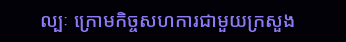ល្បៈ ក្រោមកិច្ចសហការជាមួយក្រសួង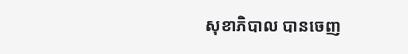សុខាភិបាល បានចេញ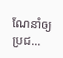ណែនាំឲ្យប្រជ...